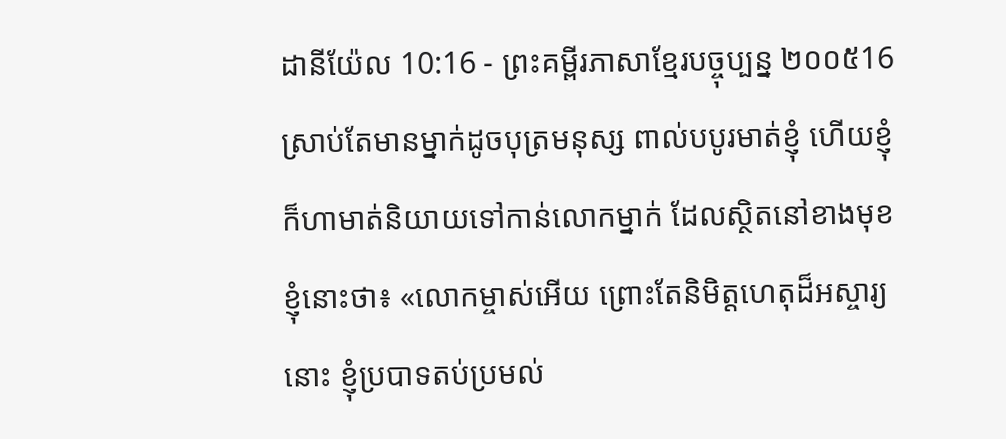ដានីយ៉ែល 10:16 - ព្រះគម្ពីរភាសាខ្មែរបច្ចុប្បន្ន ២០០៥16 ស្រាប់តែមានម្នាក់ដូចបុត្រមនុស្ស ពាល់បបូរមាត់ខ្ញុំ ហើយខ្ញុំក៏ហាមាត់និយាយទៅកាន់លោកម្នាក់ ដែលស្ថិតនៅខាងមុខខ្ញុំនោះថា៖ «លោកម្ចាស់អើយ ព្រោះតែនិមិត្តហេតុដ៏អស្ចារ្យនោះ ខ្ញុំប្របាទតប់ប្រមល់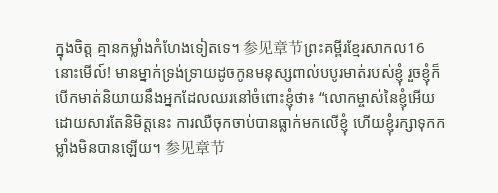ក្នុងចិត្ត គ្មានកម្លាំងកំហែងទៀតទេ។ 参见章节ព្រះគម្ពីរខ្មែរសាកល16 នោះមើល៍! មានម្នាក់ទ្រង់ទ្រាយដូចកូនមនុស្សពាល់បបូរមាត់របស់ខ្ញុំ រួចខ្ញុំក៏បើកមាត់និយាយនឹងអ្នកដែលឈរនៅចំពោះខ្ញុំថា៖ “លោកម្ចាស់នៃខ្ញុំអើយ ដោយសារតែនិមិត្តនេះ ការឈឺចុកចាប់បានធ្លាក់មកលើខ្ញុំ ហើយខ្ញុំរក្សាទុកកម្លាំងមិនបានឡើយ។ 参见章节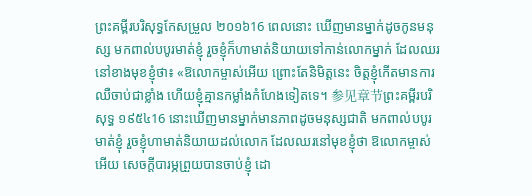ព្រះគម្ពីរបរិសុទ្ធកែសម្រួល ២០១៦16 ពេលនោះ ឃើញមានម្នាក់ដូចកូនមនុស្ស មកពាល់បបូរមាត់ខ្ញុំ រួចខ្ញុំក៏ហាមាត់និយាយទៅកាន់លោកម្នាក់ ដែលឈរនៅខាងមុខខ្ញុំថា៖ «ឱលោកម្ចាស់អើយ ព្រោះតែនិមិត្តនេះ ចិត្តខ្ញុំកើតមានការឈឺចាប់ជាខ្លាំង ហើយខ្ញុំគ្មានកម្លាំងកំហែងទៀតទេ។ 参见章节ព្រះគម្ពីរបរិសុទ្ធ ១៩៥៤16 នោះឃើញមានម្នាក់មានភាពដូចមនុស្សជាតិ មកពាល់បបូរមាត់ខ្ញុំ រួចខ្ញុំហាមាត់និយាយដល់លោក ដែលឈរនៅមុខខ្ញុំថា ឱលោកម្ចាស់អើយ សេចក្ដីបារម្ភព្រួយបានចាប់ខ្ញុំ ដោ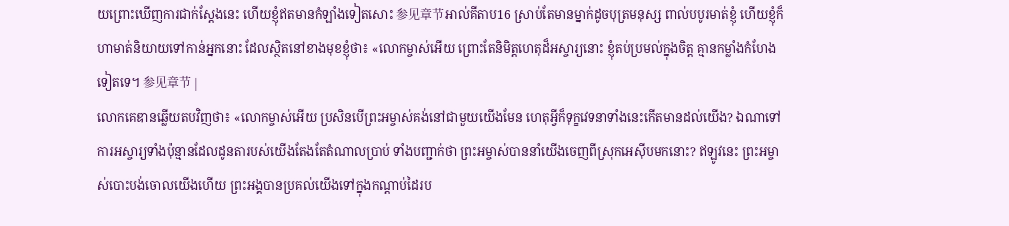យព្រោះឃើញការជាក់ស្តែងនេះ ហើយខ្ញុំឥតមានកំឡាំងទៀតសោះ 参见章节អាល់គីតាប16 ស្រាប់តែមានម្នាក់ដូចបុត្រមនុស្ស ពាល់បបូរមាត់ខ្ញុំ ហើយខ្ញុំក៏ហាមាត់និយាយទៅកាន់អ្នកនោះ ដែលស្ថិតនៅខាងមុខខ្ញុំថា៖ «លោកម្ចាស់អើយ ព្រោះតែនិមិត្តហេតុដ៏អស្ចារ្យនោះ ខ្ញុំតប់ប្រមល់ក្នុងចិត្ត គ្មានកម្លាំងកំហែងទៀតទេ។ 参见章节 |
លោកគេឌានឆ្លើយតបវិញថា៖ «លោកម្ចាស់អើយ ប្រសិនបើព្រះអម្ចាស់គង់នៅជាមួយយើងមែន ហេតុអ្វីក៏ទុក្ខវេទនាទាំងនេះកើតមានដល់យើង? ឯណាទៅការអស្ចារ្យទាំងប៉ុន្មានដែលដូនតារបស់យើងតែងតែតំណាលប្រាប់ ទាំងបញ្ជាក់ថា ព្រះអម្ចាស់បាននាំយើងចេញពីស្រុកអេស៊ីបមកនោះ? ឥឡូវនេះ ព្រះអម្ចាស់បោះបង់ចោលយើងហើយ ព្រះអង្គបានប្រគល់យើងទៅក្នុងកណ្ដាប់ដៃរប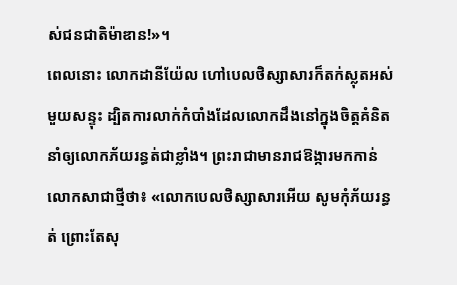ស់ជនជាតិម៉ាឌាន!»។
ពេលនោះ លោកដានីយ៉ែល ហៅបេលថិស្សាសារក៏តក់ស្លុតអស់មួយសន្ទុះ ដ្បិតការលាក់កំបាំងដែលលោកដឹងនៅក្នុងចិត្តគំនិត នាំឲ្យលោកភ័យរន្ធត់ជាខ្លាំង។ ព្រះរាជាមានរាជឱង្ការមកកាន់លោកសាជាថ្មីថា៖ «លោកបេលថិស្សាសារអើយ សូមកុំភ័យរន្ធត់ ព្រោះតែសុ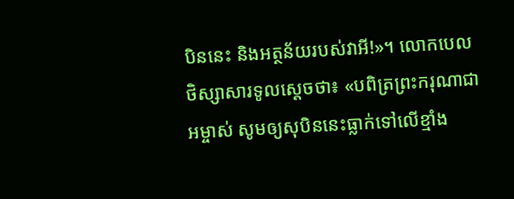បិននេះ និងអត្ថន័យរបស់វាអី!»។ លោកបេលថិស្សាសារទូលស្ដេចថា៖ «បពិត្រព្រះករុណាជាអម្ចាស់ សូមឲ្យសុបិននេះធ្លាក់ទៅលើខ្មាំង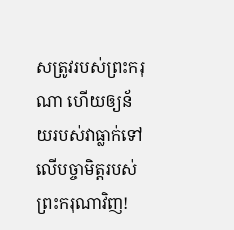សត្រូវរបស់ព្រះករុណា ហើយឲ្យន័យរបស់វាធ្លាក់ទៅលើបច្ចាមិត្តរបស់ព្រះករុណាវិញ!